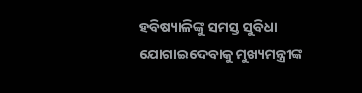ହବିଷ୍ୟାଳିଙ୍କୁ ସମସ୍ତ ସୁବିଧା ଯୋଗାଇଦେବାକୁ ମୁଖ୍ୟମନ୍ତ୍ରୀଙ୍କ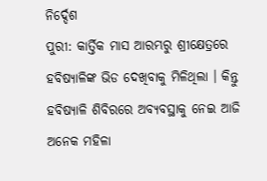ନିର୍ଦ୍ଦେଶ
ପୁରୀ: କାର୍ତ୍ତିକ ମାସ ଆରମ୍ଭରୁ ଶ୍ରୀକ୍ଷେତ୍ରରେ ହବିଷ୍ୟାଳିଙ୍କ ଭିଡ ଦେଖିବାକୁ ମିଳିଥିଲା । କିନ୍ତୁ ହବିଷ୍ୟାଳି ଶିବିରରେ ଅବ୍ୟବସ୍ଥାକୁ ନେଇ ଆଜି ଅନେକ ମହିଳା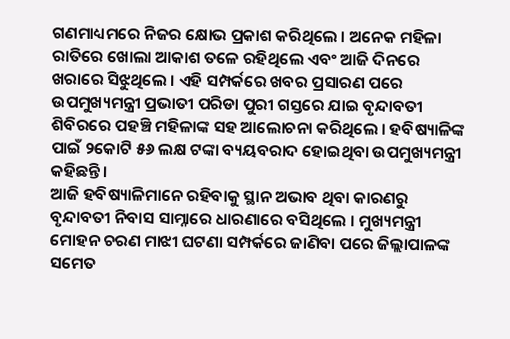ଗଣମାଧ୍ୟମରେ ନିଜର କ୍ଷୋଭ ପ୍ରକାଶ କରିଥିଲେ । ଅନେକ ମହିଳା ରାତିରେ ଖୋଲା ଆକାଶ ତଳେ ରହିଥିଲେ ଏବଂ ଆଜି ଦିନରେ ଖରାରେ ସିଝୁଥିଲେ । ଏହି ସମ୍ପର୍କରେ ଖବର ପ୍ରସାରଣ ପରେ ଉପମୁଖ୍ୟମନ୍ତ୍ରୀ ପ୍ରଭାତୀ ପରିଡା ପୁରୀ ଗସ୍ତରେ ଯାଇ ବୃନ୍ଦାବତୀ ଶିବିରରେ ପହଞ୍ଚି ମହିଳାଙ୍କ ସହ ଆଲୋଚନା କରିଥିଲେ । ହବିଷ୍ୟାଳିଙ୍କ ପାଇଁ ୨କୋଟି ୫୬ ଲକ୍ଷ ଟଙ୍କା ବ୍ୟୟବରାଦ ହୋଇଥିବା ଉପମୁଖ୍ୟମନ୍ତ୍ରୀ କହିଛନ୍ତି ।
ଆଜି ହବିଷ୍ୟାଳିମାନେ ରହିବାକୁ ସ୍ଥାନ ଅଭାବ ଥିବା କାରଣରୁ ବୃନ୍ଦାବତୀ ନିବାସ ସାମ୍ନାରେ ଧାରଣାରେ ବସିଥିଲେ । ମୁଖ୍ୟମନ୍ତ୍ରୀ ମୋହନ ଚରଣ ମାଝୀ ଘଟଣା ସମ୍ପର୍କରେ ଜାଣିବା ପରେ ଜିଲ୍ଲାପାଳଙ୍କ ସମେତ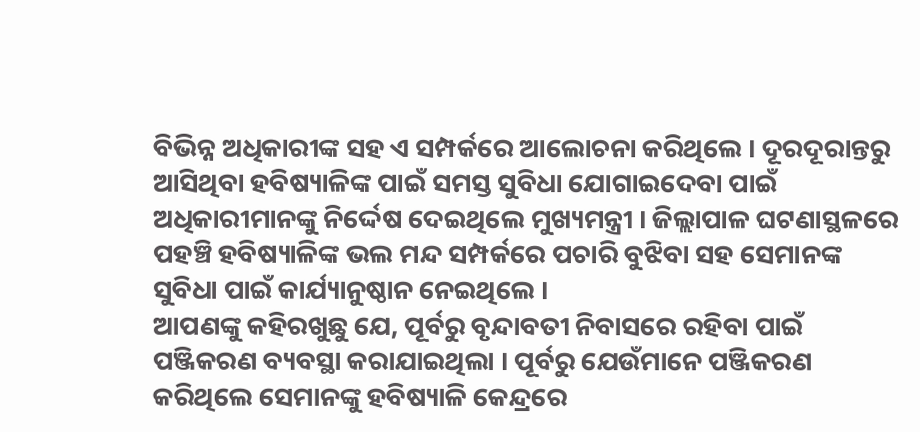ବିଭିନ୍ନ ଅଧିକାରୀଙ୍କ ସହ ଏ ସମ୍ପର୍କରେ ଆଲୋଚନା କରିଥିଲେ । ଦୂରଦୂରାନ୍ତରୁ ଆସିଥିବା ହବିଷ୍ୟାଳିଙ୍କ ପାଇଁ ସମସ୍ତ ସୁବିଧା ଯୋଗାଇଦେବା ପାଇଁ ଅଧିକାରୀମାନଙ୍କୁ ନିର୍ଦ୍ଦେଷ ଦେଇଥିଲେ ମୁଖ୍ୟମନ୍ତ୍ରୀ । ଜିଲ୍ଲାପାଳ ଘଟଣାସ୍ଥଳରେ ପହଞ୍ଚି ହବିଷ୍ୟାଳିଙ୍କ ଭଲ ମନ୍ଦ ସମ୍ପର୍କରେ ପଚାରି ବୁଝିବା ସହ ସେମାନଙ୍କ ସୁବିଧା ପାଇଁ କାର୍ଯ୍ୟାନୁଷ୍ଠାନ ନେଇଥିଲେ ।
ଆପଣଙ୍କୁ କହିରଖୁଛୁ ଯେ, ପୂର୍ବରୁ ବୃନ୍ଦାବତୀ ନିବାସରେ ରହିବା ପାଇଁ ପଞ୍ଜିକରଣ ବ୍ୟବସ୍ଥା କରାଯାଇଥିଲା । ପୂର୍ବରୁ ଯେଉଁମାନେ ପଞ୍ଜିକରଣ କରିଥିଲେ ସେମାନଙ୍କୁ ହବିଷ୍ୟାଳି କେନ୍ଦ୍ରରେ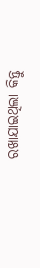ରଖାଯାଇଥିଲା କିନ୍ତୁ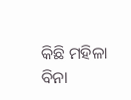କିଛି ମହିଳା ବିନା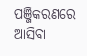ପଞ୍ଜିକରଣରେ ଆସିବା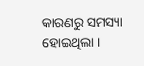କାରଣରୁ ସମସ୍ୟା ହୋଇଥିଲା ।